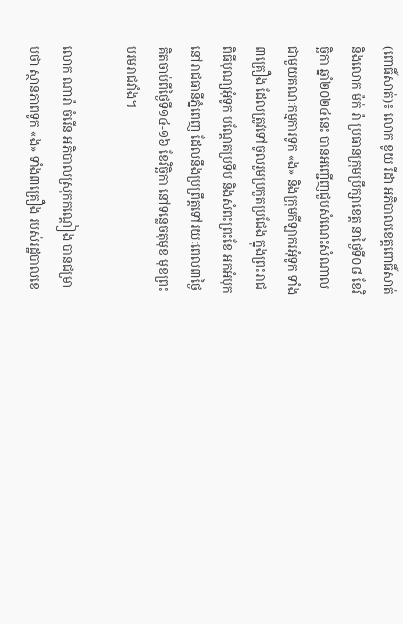(ពោធិ៍សាត់)៖ លោក ខូយ រីដា អភិបាលខេត្តពោធិ៍សាត់ និងលោក ម៉ក់ រ៉ា ប្រធានក្រុមប្រឹក្សាខេត្ត នាថ្ងៃទី០៨ ខែវិច្ឆិកា ឆ្នាំ២០២៤នេះ បានអញ្ជើញជួបសំណេះសំណាល ជាមួយគណៈកម្មការទូក «ង» និងក្រុមកីឡាករអុំទូក ទាំង៣គ្រឿង ដែលត្រូវទៅចូលរួមប្រកួតប្រជែង ក្នុងព្រះរាជពិធីបុណ្យអុំទូក បណ្តែតប្រទីប និងសំពះព្រះខែ អកអំបុក នៅរាជធានីភ្នំពេញ ដែលនឹងប្រព្រឹត្តទៅរយៈពេល៣ថ្ងៃ គិតចាប់ពីថ្ងៃទី១៤-១៦ ខែវិច្ឆិកា នៅទន្លេចតុមុខ មុខព្រះបរមរាជវាំង។

លោក ណារ៉ា ចំរើន អភិបាលស្រុកកណ្តៀង បានជម្រាបថា ស្ថានភាពទូក «ង» ទាំង៣គ្រឿង របស់រដ្ឋបាលខេ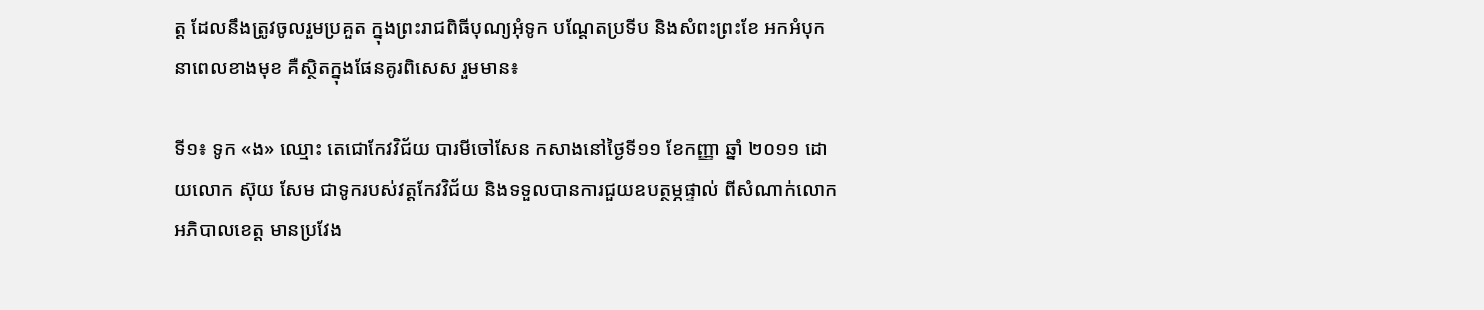ត្ត ដែលនឹងត្រូវចូលរួមប្រគួត ក្នុងព្រះរាជពិធីបុណ្យអុំទូក បណ្តែតប្រទីប និងសំពះព្រះខែ អកអំបុក នាពេលខាងមុខ គឺស្ថិតក្នុងផែនគូរពិសេស រួមមាន៖

ទី១៖ ទូក «ង» ឈ្មោះ តេជោកែវវិជ័យ បារមីចៅសែន កសាងនៅថ្ងៃទី១១ ខែកញ្ញា ឆ្នាំ ២០១១ ដោយលោក ស៊ុយ សែម ជាទូករបស់វត្តកែវវិជ័យ និងទទួលបានការជួយឧបត្ថម្ភផ្ទាល់ ពីសំណាក់លោកអភិបាលខេត្ត មានប្រវែង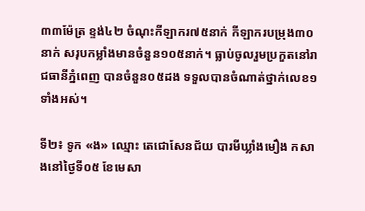៣៣ម៉ែត្រ ខ្ទង់៤២ ចំណុះកីឡាករ៧៥នាក់ កីឡាករបម្រុង៣០នាក់ សរុបកម្លាំងមានចំនួន១០៥នាក់។ ធ្លាប់ចូលរួមប្រកួតនៅរាជធានីភ្នំពេញ បានចំនួន០៥ដង ទទួលបានចំណាត់ថ្នាក់លេខ១ទាំងអស់។

ទី២៖ ទូក «ង» ឈ្មោះ តេជោសែនជ័យ បារមីឃ្លាំងមឿង កសាងនៅថ្ងៃទី០៥ ខែមេសា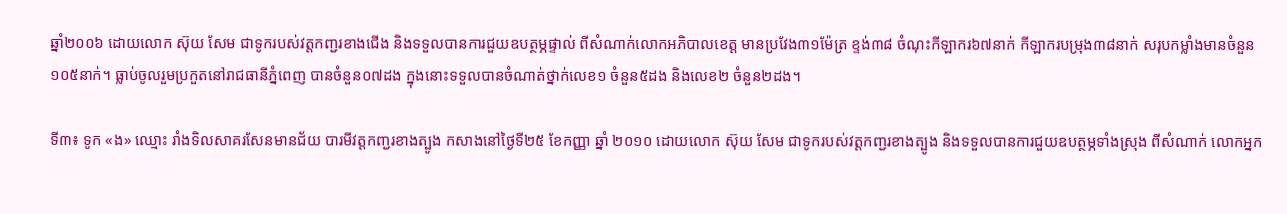ឆ្នាំ២០០៦ ដោយលោក ស៊ុយ សែម ជាទូករបស់វត្តកញ្ជរខាងជើង និងទទួលបានការជួយឧបត្ថម្ភផ្ទាល់ ពីសំណាក់លោកអភិបាលខេត្ត មានប្រវែង៣១ម៉ែត្រ ខ្ទង់៣៨ ចំណុះកីឡាករ៦៧នាក់ កីឡាករបម្រុង៣៨នាក់ សរុបកម្លាំងមានចំនួន១០៥នាក់។ ធ្លាប់ចូលរួមប្រកួតនៅរាជធានីភ្នំពេញ បានចំនួន០៧ដង ក្នុងនោះទទួលបានចំណាត់ថ្នាក់លេខ១ ចំនួន៥ដង និងលេខ២ ចំនួន២ដង។

ទី៣៖ ទូក «ង» ឈ្មោះ រាំងទិលសាគរសែនមានជ័យ បារមីវត្តកញ្ជរខាងត្បូង កសាងនៅថ្ងៃទី២៥ ខែកញ្ញា ឆ្នាំ ២០១០ ដោយលោក ស៊ុយ សែម ជាទូករបស់វត្តកញ្ជរខាងត្បូង និងទទួលបានការជួយឧបត្ថម្ភទាំងស្រុង ពីសំណាក់ លោកអ្នក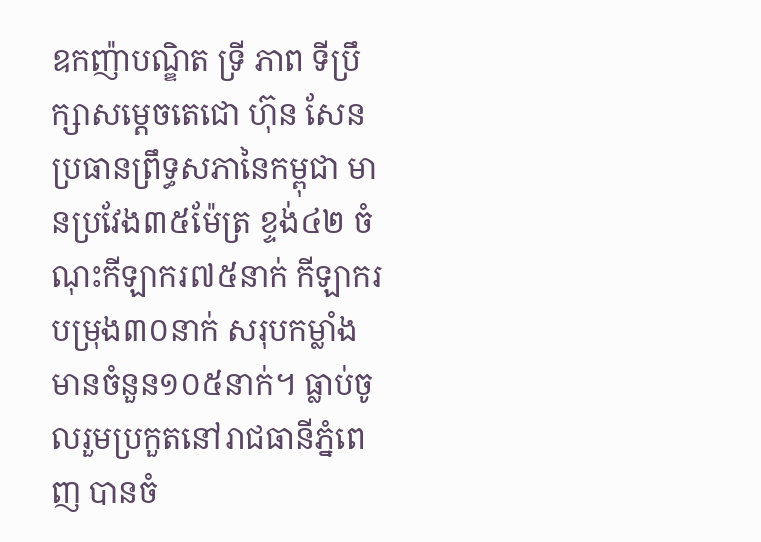ឧកញ៉ាបណ្ឌិត ទ្រី ភាព ទីប្រឹក្សាសម្តេចតេជោ ហ៊ុន សែន ប្រធានព្រឹទ្ធសភានៃកម្ពុជា មានប្រវែង៣៥ម៉ែត្រ ខ្ទង់៤២ ចំណុះកីឡាករ៧៥នាក់ កីឡាករបម្រុង៣០នាក់ សរុបកម្លាំងមានចំនួន១០៥នាក់។ ធ្លាប់ចូលរួមប្រកួតនៅរាជធានីភ្នំពេញ បានចំ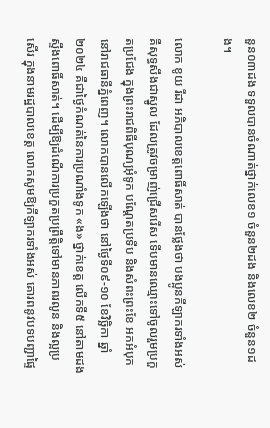នួន០៣ដង ទទួលបានចំណាត់ថ្នាក់លេខ១ ចំនួន២ដង និងលេខ២ ចំនួន១ដង។

លោក ខូយ រីដា អភិបាលខេត្តពោធិ៍សាត់ បានថ្លែងថា បងប្អូនកីឡាករទាំងអស់ គឺសុទ្ធសឹងជាស្នូល ដែលត្រូវចម្រាញ់ជ្រើសរើស ទើបមានឈ្មោះទៅចូលរួមប្រកួតប្រជែង ក្នុងព្រះរាជពិធីបុណ្យអុំទូក បណ្តែតប្រទីប និងសំពះព្រះខែ អកអំបុក នៅរាជធានីភ្នំពេញ។ លោកបានលើកឡើងថា នៅថ្ងៃទី០៩-១០ ខែវិច្ឆិកា ឆ្នាំ២០២៤ គឺជាថ្ងៃកំណត់នៃការប្រណាំងទូក «ង» ថ្នាក់ខេត្ត លើកទី៥ នៅតាមដងស្ទឹងពោធិ៍សាត់។ ដើម្បីឱ្យដំណើការប្រកួតប្រព្រឹត្តិទៅមានភាពរលូន និងល្អប្រសើរ ក្នុងនាមរដ្ឋបាលខេត្ត លោកសូមឱ្យកីឡាករទាំងអស់ គោរពនូវបទបញ្ជាផ្ទៃ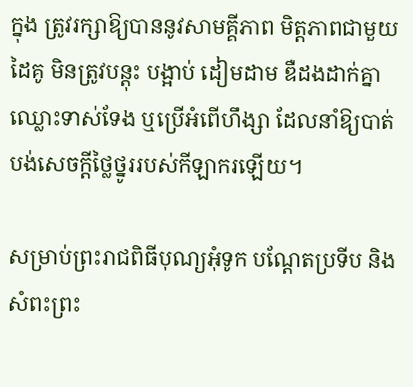ក្នុង ត្រូវរក្សាឱ្យបាននូវសាមគ្គីភាព មិត្តភាពជាមួយដៃគូ មិនត្រូវបន្តុះ បង្អាប់ ដៀមដាម ឌឺដងដាក់គ្នា ឈ្លោះទាស់ទែង ឬប្រើអំពើហឹង្សា ដែលនាំឱ្យបាត់បង់សេចក្តីថ្លៃថ្នូររបស់កីឡាករឡើយ។

សម្រាប់ព្រះរាជពិធីបុណ្យអុំទូក បណ្តែតប្រទីប និងសំពះព្រះ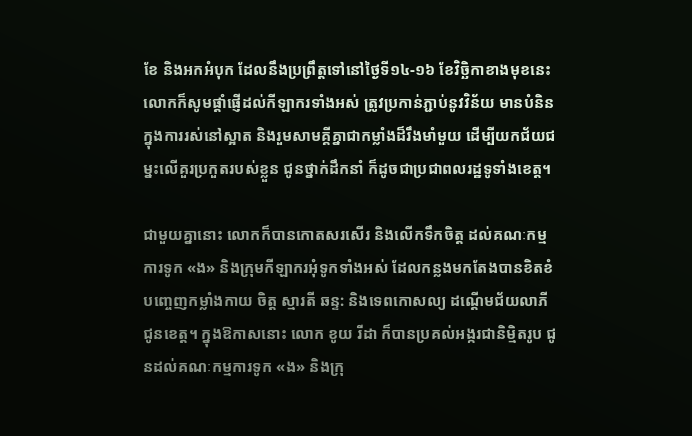ខែ និងអកអំបុក ដែលនឹងប្រព្រឹត្តទៅនៅថ្ងៃទី១៤-១៦ ខែវិច្ឆិកាខាងមុខនេះ លោកក៏សូមផ្តាំផ្ញើដល់កីឡាករទាំងអស់ ត្រូវប្រកាន់ភ្ជាប់នូវវិន័យ មានបំនិនក្នុងការរស់នៅស្អាត និងរួមសាមគ្គីគ្នាជាកម្លាំងដ៏រឹងមាំមួយ ដើម្បីយកជ័យជម្នះលើគួរប្រកួតរបស់ខ្លួន ជូនថ្នាក់ដឹកនាំ ក៏ដូចជាប្រជាពលរដ្ឋទូទាំងខេត្ត។

ជាមួយគ្នានោះ លោកក៏បានកោតសរសើរ និងលើកទឹកចិត្ត ដល់គណៈកម្មការទូក «ង» និងក្រុមកីឡាករអុំទូកទាំងអស់ ដែលកន្លងមកតែងបានខិតខំបញ្ចេញកម្លាំងកាយ ចិត្ត ស្មារតី ឆន្ទ: និងទេពកោសល្យ ដណ្តើមជ័យលាភីជូនខេត្ត។ ក្នុងឱកាសនោះ លោក ខូយ រីដា ក៏បានប្រគល់អង្ករជានិម្មិតរូប ជូនដល់គណៈកម្មការទូក «ង» និងក្រុ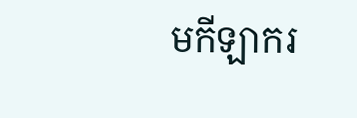មកីឡាករ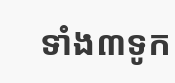ទាំង៣ទូក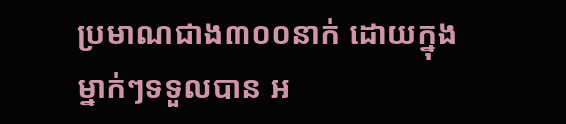ប្រមាណជាង៣០០នាក់ ដោយក្នុងម្នាក់ៗទទួលបាន អ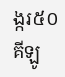ង្ករ៥០គីឡូ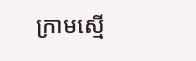ក្រាមស្មើ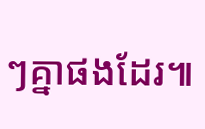ៗគ្នាផងដែរ៕